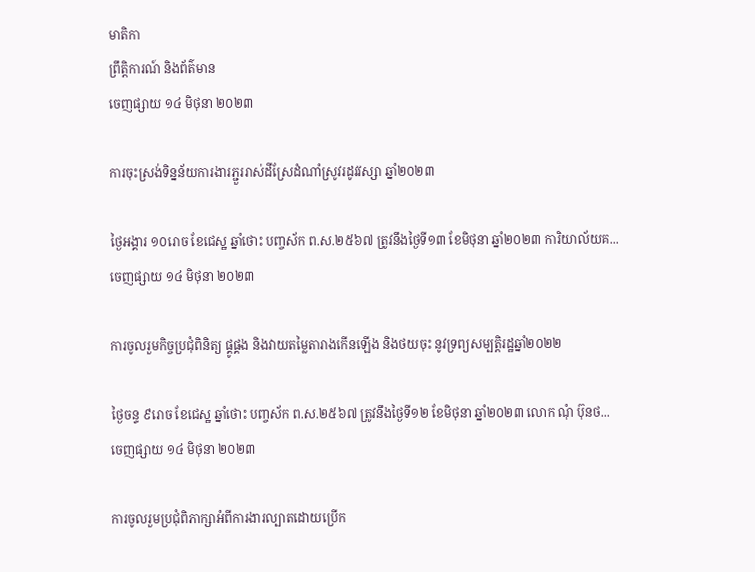មាតិកា
ព្រឹត្តិការណ៍ និងព័ត៌មាន
ចេញផ្សាយ ១៤ មិថុនា ២០២៣

ការចុះស្រង់ទិន្នន័យការងារភ្ជួររាស់ដីស្រែដំណាំស្រូវរដូវវស្សា ឆ្នាំ២០២៣

ថ្ងៃអង្គារ ១០រោច ខែជេស្ឋ ឆ្នាំថោះ បញ្ចស័ក ព.ស.២៥៦៧ ត្រូវនឹងថ្ងៃទី១៣ ខែមិថុនា ឆ្នាំ២០២៣ ការិយាល័យគ...
ចេញផ្សាយ ១៤ មិថុនា ២០២៣

ការចូលរួមកិច្ចប្រជុំពិនិត្យ ផ្គូផ្គង និងវាយតម្លៃតារាងកើនឡើង និងថយចុះ នូវទ្រព្យសម្បត្តិរដ្ឋឆ្នាំ២០២២

ថ្ងៃចន្ទ ៩រោច ខែជេស្ឋ ឆ្នាំថោះ បញ្ចស័ក ព.ស.២៥៦៧ ត្រូវនឹងថ្ងៃទី១២ ខែមិថុនា ឆ្នាំ២០២៣ លោក ណុំ ប៊ុនថ...
ចេញផ្សាយ ១៤ មិថុនា ២០២៣

ការចូលរួមប្រជុំពិភាក្សាអំពីការងារល្បាតដោយប្រើក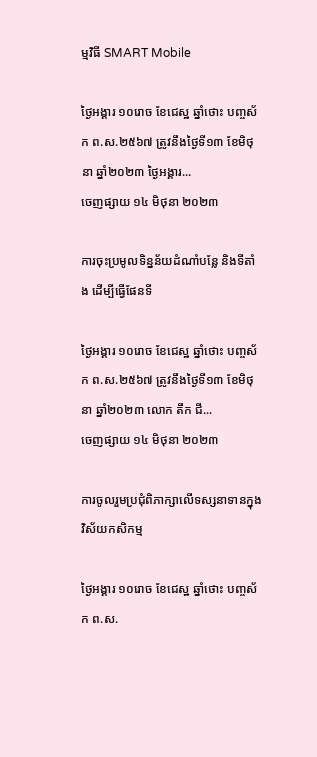ម្មវិធី SMART Mobile

ថ្ងៃអង្គារ ១០រោច ខែជេស្ឋ ឆ្នាំថោះ បញ្ចស័ក ព.ស.២៥៦៧ ត្រូវនឹងថ្ងៃទី១៣ ខែមិថុនា ឆ្នាំ២០២៣ ថ្ងៃអង្គារ...
ចេញផ្សាយ ១៤ មិថុនា ២០២៣

ការចុះប្រមូលទិន្នន័យដំណាំបន្លែ និងទីតាំង ដើម្បីធើ្វផែនទី

ថ្ងៃអង្គារ ១០រោច ខែជេស្ឋ ឆ្នាំថោះ បញ្ចស័ក ព.ស.២៥៦៧ ត្រូវនឹងថ្ងៃទី១៣ ខែមិថុនា ឆ្នាំ២០២៣ លោក តឹក ជី...
ចេញផ្សាយ ១៤ មិថុនា ២០២៣

ការចូលរួមប្រជុំពិភាក្សាលើទស្សនាទានក្នុងវិស័យកសិកម្ម

ថ្ងៃអង្គារ ១០រោច ខែជេស្ឋ ឆ្នាំថោះ បញ្ចស័ក ព.ស.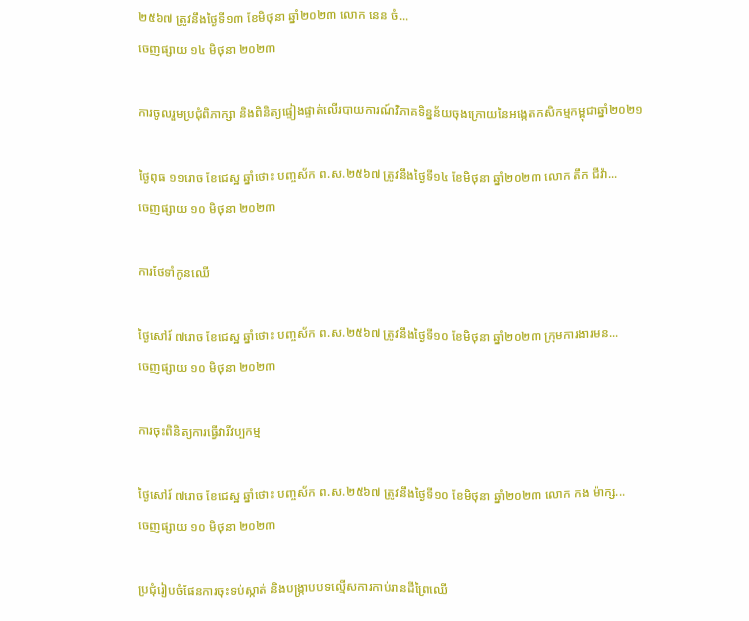២៥៦៧ ត្រូវនឹងថ្ងៃទី១៣ ខែមិថុនា ឆ្នាំ២០២៣ លោក នេន ចំ...
ចេញផ្សាយ ១៤ មិថុនា ២០២៣

ការចូលរួមប្រជុំពិភាក្សា និងពិនិត្យផ្ទៀងផ្ទាត់លើរបាយការណ៍វិភាគទិន្នន័យចុងក្រោយនៃអង្កេតកសិកម្មកម្ពុជាឆ្នាំ២០២១

ថ្ងៃពុធ ១១រោច ខែជេស្ឋ ឆ្នាំថោះ បញ្ចស័ក ព.ស.២៥៦៧ ត្រូវនឹងថ្ងៃទី១៤ ខែមិថុនា ឆ្នាំ២០២៣ លោក តឹក ជីវ៉ា...
ចេញផ្សាយ ១០ មិថុនា ២០២៣

ការថែទាំកូនឈើ

ថ្ងៃសៅរ៍ ៧រោច ខែជេស្ឋ ឆ្នាំថោះ បញ្ចស័ក ព.ស.២៥៦៧ ត្រូវនឹងថ្ងៃទី១០ ខែមិថុនា ឆ្នាំ២០២៣ ក្រុមការងារមន...
ចេញផ្សាយ ១០ មិថុនា ២០២៣

ការចុះពិនិត្យការធ្វើវារីវប្បកម្ម

ថ្ងៃសៅរ៍ ៧រោច ខែជេស្ឋ ឆ្នាំថោះ បញ្ចស័ក ព.ស.២៥៦៧ ត្រូវនឹងថ្ងៃទី១០ ខែមិថុនា ឆ្នាំ២០២៣ លោក កង ម៉ាក្ស...
ចេញផ្សាយ ១០ មិថុនា ២០២៣

ប្រជុំរៀបចំផែនការចុះទប់ស្កាត់ និងបង្ក្រាបបទល្មើសការកាប់រានដីព្រៃឈើ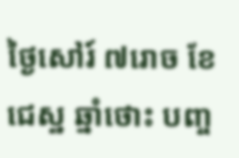ថ្ងៃសៅរ៍ ៧រោច ខែជេស្ឋ ឆ្នាំថោះ បញ្ច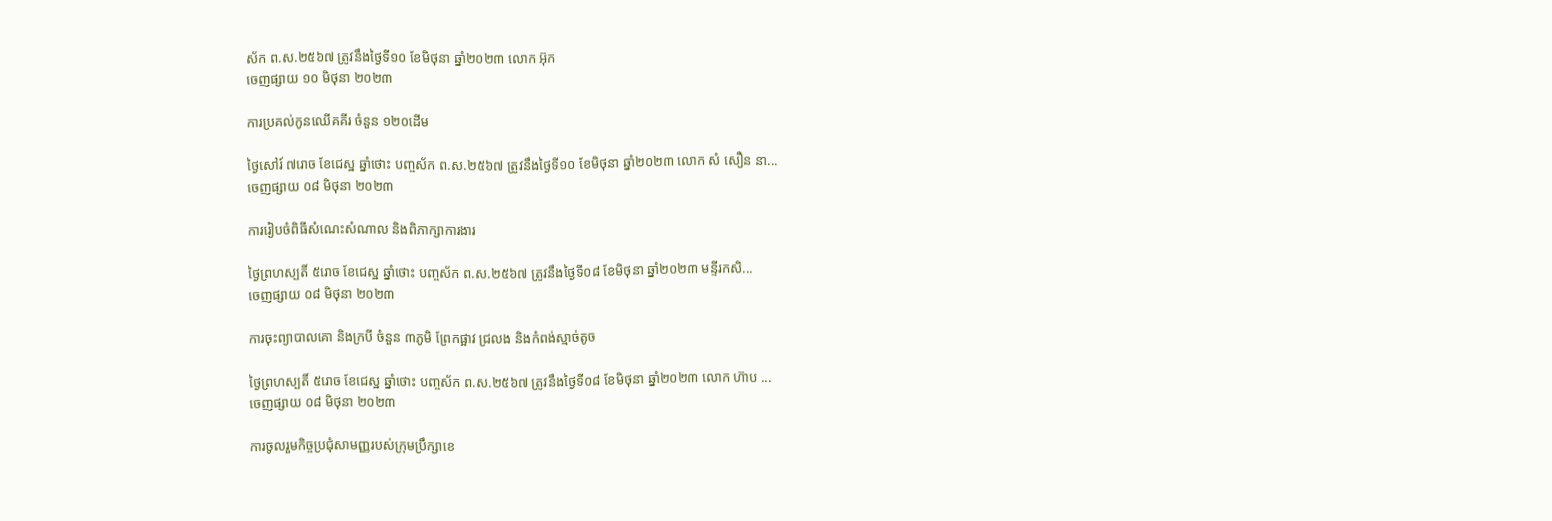ស័ក ព.ស.២៥៦៧ ត្រូវនឹងថ្ងៃទី១០ ខែមិថុនា ឆ្នាំ២០២៣ លោក អ៊ុក
ចេញផ្សាយ ១០ មិថុនា ២០២៣

ការប្រគល់កូនឈើគគីរ ចំនួន ១២០ដើម

ថ្ងៃសៅរ៍ ៧រោច ខែជេស្ឋ ឆ្នាំថោះ បញ្ចស័ក ព.ស.២៥៦៧ ត្រូវនឹងថ្ងៃទី១០ ខែមិថុនា ឆ្នាំ២០២៣ លោក សំ សឿន នា...
ចេញផ្សាយ ០៨ មិថុនា ២០២៣

ការរៀបចំពិធីសំណេះសំណាល និងពិភាក្សាការងារ

ថ្ងៃព្រហស្បតិ៍ ៥រោច ខែជេស្ឋ ឆ្នាំថោះ បញ្ចស័ក ព.ស.២៥៦៧ ត្រូវនឹងថ្ងៃទី០៨ ខែមិថុនា ឆ្នាំ២០២៣ មន្ទីរកសិ...
ចេញផ្សាយ ០៨ មិថុនា ២០២៣

ការចុះព្យាបាលគោ និងក្របី ចំនួន ៣ភូមិ ព្រែកផ្អាវ ជ្រលង និងកំពង់ស្មាច់តូច

ថ្ងៃព្រហស្បតិ៍ ៥រោច ខែជេស្ឋ ឆ្នាំថោះ បញ្ចស័ក ព.ស.២៥៦៧ ត្រូវនឹងថ្ងៃទី០៨ ខែមិថុនា ឆ្នាំ២០២៣ លោក ហ៊ាប ...
ចេញផ្សាយ ០៨ មិថុនា ២០២៣

ការចូលរួមកិច្ចប្រជុំសាមញ្ញរបស់ក្រុមប្រឹក្សាខេ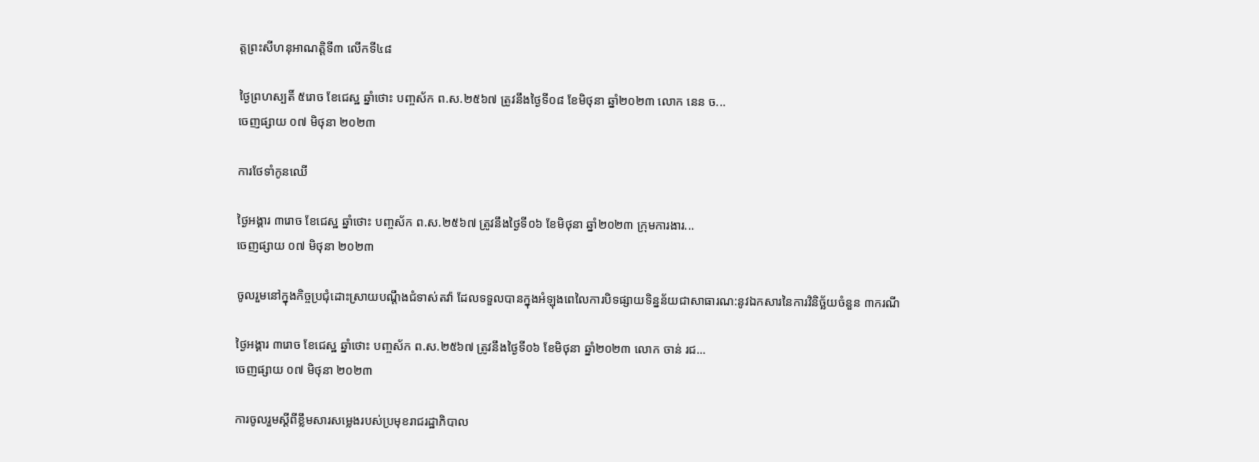ត្តព្រះសីហនុអាណត្តិទី៣ លើកទី៤៨

ថ្ងៃព្រហស្បតិ៍ ៥រោច ខែជេស្ឋ ឆ្នាំថោះ បញ្ចស័ក ព.ស.២៥៦៧ ត្រូវនឹងថ្ងៃទី០៨ ខែមិថុនា ឆ្នាំ២០២៣ លោក នេន ច...
ចេញផ្សាយ ០៧ មិថុនា ២០២៣

ការថែទាំកូនឈើ

ថ្ងៃអង្គារ ៣រោច ខែជេស្ឋ ឆ្នាំថោះ បញ្ចស័ក ព.ស.២៥៦៧ ត្រូវនឹងថ្ងៃទី០៦ ខែមិថុនា ឆ្នាំ២០២៣ ក្រុមការងារ...
ចេញផ្សាយ ០៧ មិថុនា ២០២៣

ចូលរួមនៅក្នុងកិច្ចប្រជុំដោះស្រាយបណ្តឹងជំទាស់តវ៉ា ដែលទទួលបានក្នុងអំឡុងពេលៃការបិទផ្សាយទិន្នន័យជាសាធារណ:នូវឯកសារនៃការវិនិច្ឆ័យចំនួន ៣ករណី

ថ្ងៃអង្គារ ៣រោច ខែជេស្ឋ ឆ្នាំថោះ បញ្ចស័ក ព.ស.២៥៦៧ ត្រូវនឹងថ្ងៃទី០៦ ខែមិថុនា ឆ្នាំ២០២៣ លោក ចាន់ រជ...
ចេញផ្សាយ ០៧ មិថុនា ២០២៣

ការចូលរួមស្តីពីខ្លឹមសារសម្លេងរបស់ប្រមុខរាជរដ្ឋាភិបាល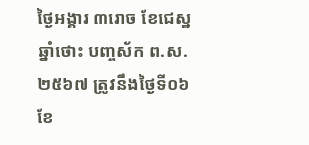ថ្ងៃអង្គារ ៣រោច ខែជេស្ឋ ឆ្នាំថោះ បញ្ចស័ក ព.ស.២៥៦៧ ត្រូវនឹងថ្ងៃទី០៦ ខែ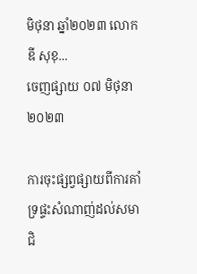មិថុនា ឆ្នាំ២០២៣ លោក ឌី សុខុ...
ចេញផ្សាយ ០៧ មិថុនា ២០២៣

ការចុះផ្សព្វផ្សាយពីការគាំទ្រផ្ទះសំណាញ់ដល់សមាជិ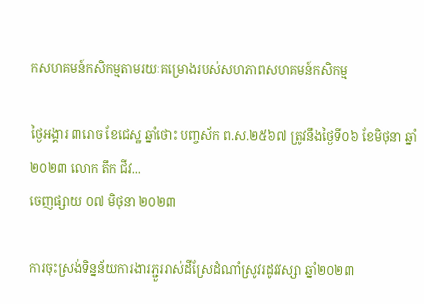កសហគមន៍កសិកម្មតាមរយៈគម្រោងរបស់សហភាពសហគមន៍កសិកម្ម

ថ្ងៃអង្គារ ៣រោច ខែជេស្ឋ ឆ្នាំថោះ បញ្ចស័ក ព.ស.២៥៦៧ ត្រូវនឹងថ្ងៃទី០៦ ខែមិថុនា ឆ្នាំ២០២៣ លោក តឹក ជីវ...
ចេញផ្សាយ ០៧ មិថុនា ២០២៣

ការចុះស្រង់ទិន្នន័យការងារភ្ជួររាស់ដីស្រែដំណាំស្រូវរដូវវស្សា ឆ្នាំ២០២៣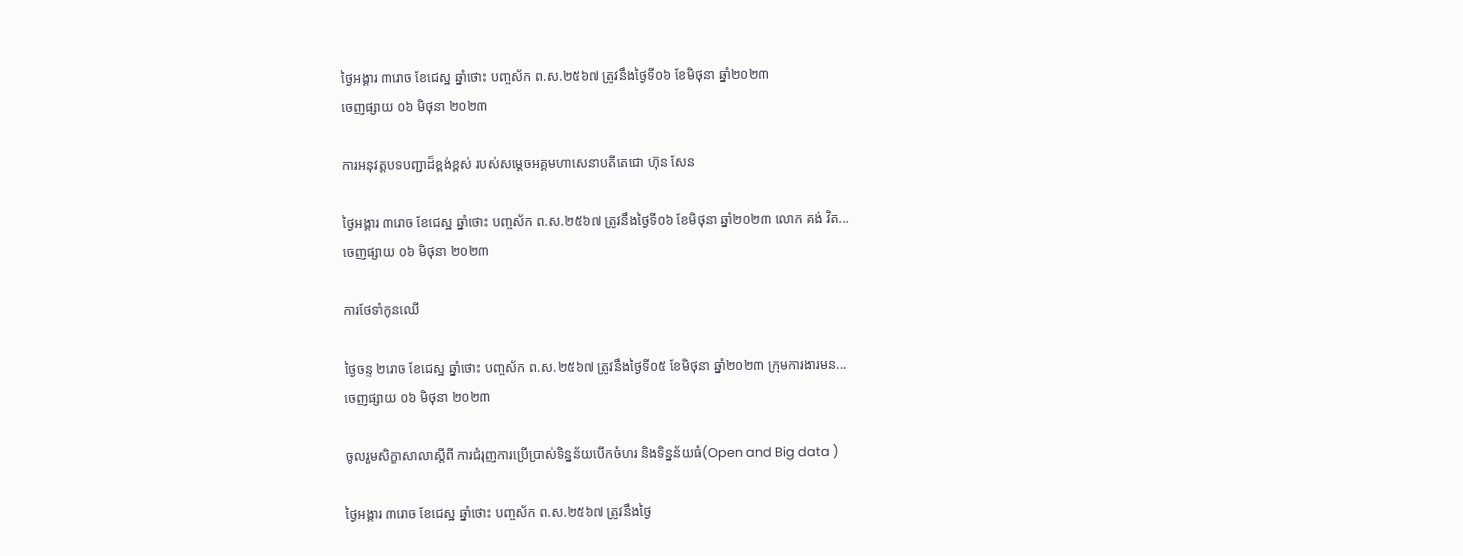ថ្ងៃអង្គារ ៣រោច ខែជេស្ឋ ឆ្នាំថោះ បញ្ចស័ក ព.ស.២៥៦៧ ត្រូវនឹងថ្ងៃទី០៦ ខែមិថុនា ឆ្នាំ២០២៣
ចេញផ្សាយ ០៦ មិថុនា ២០២៣

ការអនុវត្តបទបញ្ជាដ៏ខ្ពង់ខ្ពស់ របស់សម្តេចអគ្គមហាសេនាបតីតេជោ ហ៊ុន សែន

ថ្ងៃអង្គារ ៣រោច ខែជេស្ឋ ឆ្នាំថោះ បញ្ចស័ក ព.ស.២៥៦៧ ត្រូវនឹងថ្ងៃទី០៦ ខែមិថុនា ឆ្នាំ២០២៣ លោក គង់ វិត...
ចេញផ្សាយ ០៦ មិថុនា ២០២៣

ការថែទាំកូនឈើ

ថ្ងៃចន្ទ ២រោច ខែជេស្ឋ ឆ្នាំថោះ បញ្ចស័ក ព.ស.២៥៦៧ ត្រូវនឹងថ្ងៃទី០៥ ខែមិថុនា ឆ្នាំ២០២៣ ក្រុមការងារមន...
ចេញផ្សាយ ០៦ មិថុនា ២០២៣

ចូលរួមសិក្ខាសាលាស្តីពី ការជំរុញការប្រើប្រាស់ទិន្នន័យបើកចំហរ និងទិន្នន័យធំ(Open and Big data )

ថ្ងៃអង្គារ ៣រោច ខែជេស្ឋ ឆ្នាំថោះ បញ្ចស័ក ព.ស.២៥៦៧ ត្រូវនឹងថ្ងៃ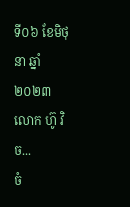ទី០៦ ខែមិថុនា ឆ្នាំ២០២៣ លោក ហ៊ូ វិច...
ចំ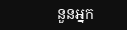នួនអ្នក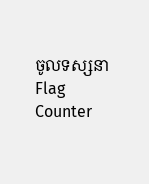ចូលទស្សនា
Flag Counter